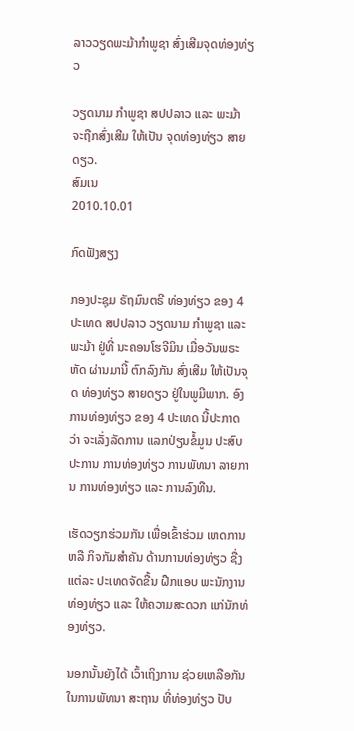ລາວວຽດພະມ້າກໍາພູຊາ ສົ່ງເສີມຈຸດທ່ອງທ່ຽວ

ວຽດນາມ ກໍາພູຊາ ສປປລາວ ແລະ ພະມ້າ ຈະຖືກສົ່ງເສີມ ໃຫ້ເປັນ ຈຸດທ່ອງທ່ຽວ ສາຍດຽວ.
ສົມເນ
2010.10.01

ກົດຟັງສຽງ

ກອງປະຊຸມ ຣັຖມົນຕຣີ ທ່ອງທ່ຽວ ຂອງ 4 ປະເທດ ສປປລາວ ວຽດນາມ ກໍາພູຊາ ແລະ ພະມ້າ ຢູ່ທີ່ ນະຄອນໂຮຈີມິນ ເມື່ອວັນພຣະຫັດ ຜ່ານມານີ້ ຕົກລົງກັນ ສົ່ງເສີມ ໃຫ້ເປັນຈຸດ ທ່ອງທ່ຽວ ສາຍດຽວ ຢູ່ໃນພູມີພາກ. ອົງການທ່ອງທ່ຽວ ຂອງ 4 ປະເທດ ນີ້ປະກາດວ່າ ຈະເລັ່ງລັດການ ແລກປ່ຽນຂໍ້ມູນ ປະສົບປະການ ການທ່ອງທ່ຽວ ການພັທນາ ລາຍການ ການທ່ອງທ່ຽວ ແລະ ການລົງທືນ.

ເຮັດວຽກຮ່ວມກັນ ເພື່ອເຂົ້າຮ່ວມ ເຫດການຫລື ກິຈກັມສໍາຄັນ ດ້ານການທ່ອງທ່ຽວ ຊື່ງແຕ່ລະ ປະເທດຈັດຂື້ນ ຝືກແອບ ພະນັກງານທ່ອງທ່ຽວ ແລະ ໃຫ້ຄວາມສະດວກ ແກ່ນັກທ່ອງທ່ຽວ.

ນອກນັ້ນຍັງໄດ້ ເວົ້າເຖິງການ ຊ່ວຍເຫລືອກັນ ໃນການພັທນາ ສະຖານ ທີ່ທ່ອງທ່ຽວ ປັບ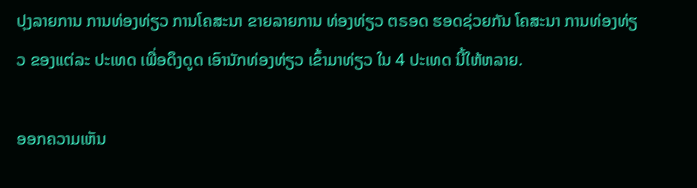ປຸງລາຍການ ການທ່ອງທ່ຽວ ການໂຄສະນາ ຂາຍລາຍການ ທ່ອງທ່ຽວ ຕຣອດ ຮອດຊ່ວຍກັນ ໂຄສະນາ ການທ່ອງທ່ຽວ ຂອງແຕ່ລະ ປະເທດ ເພື່ອດຶງດູດ ເອົານັກທ່ອງທ່ຽວ ເຂົ້າມາທ່ຽວ ໃນ 4 ປະເທດ ນີ້ໃຫ້ຫລາຍ.

ອອກຄວາມເຫັນ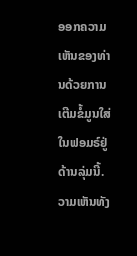ອອກຄວາມເຫັນຂອງທ່ານດ້ວຍການເຕີມຂໍ້ມູນໃສ່ໃນຟອມຣ໌ຢູ່ດ້ານລຸ່ມນີ້. ວາມເຫັນທັງ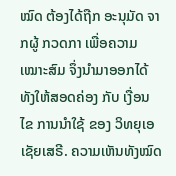ໝົດ ຕ້ອງໄດ້ຖືກ ອະນຸມັດ ຈາກຜູ້ ກວດກາ ເພື່ອຄວາມເໝາະສົມ ຈຶ່ງນໍາມາອອກໄດ້ ທັງໃຫ້ສອດຄ່ອງ ກັບ ເງື່ອນໄຂ ການນຳໃຊ້ ຂອງ ວິທຍຸເອເຊັຍເສຣີ. ຄວາມເຫັນທັງໝົດ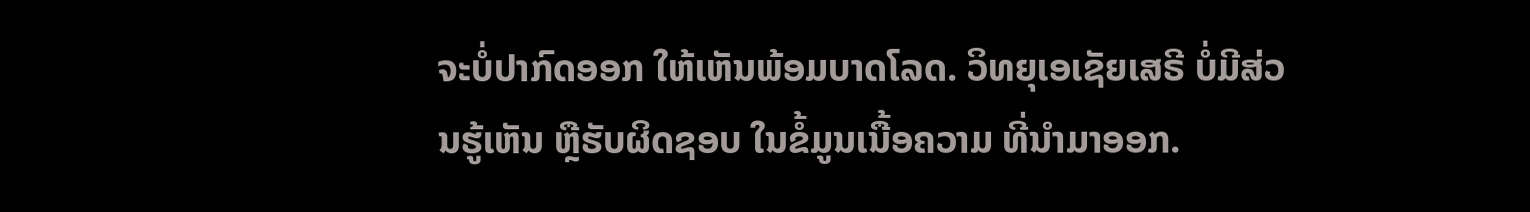ຈະບໍ່ປາກົດອອກ ໃຫ້ເຫັນພ້ອມບາດໂລດ. ວິທຍຸເອເຊັຍເສຣີ ບໍ່ມີສ່ວນຮູ້ເຫັນ ຫຼືຮັບຜິດຊອບ ໃນຂໍ້ມູນເນື້ອຄວາມ ທີ່ນໍາມາອອກ.